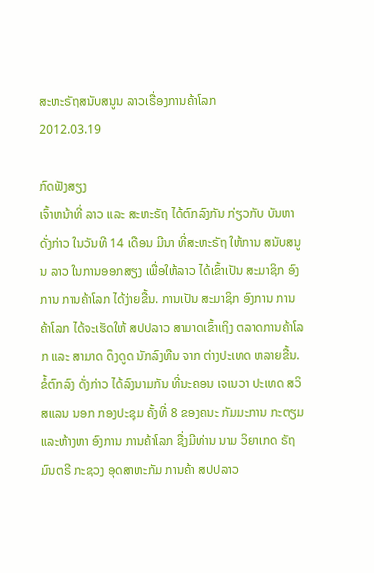ສະຫະຣັຖສນັບສນູນ ລາວເຣື່ອງການຄ້າໂລກ
2012.03.19

ກົດຟັງສຽງ
ເຈົ້າຫນ້າທີ່ ລາວ ແລະ ສະຫະຣັຖ ໄດ້ຕົກລົງກັນ ກ່ຽວກັບ ບັນຫາ ດັ່ງກ່າວ ໃນວັນທີ 14 ເດືອນ ມີນາ ທີ່ສະຫະຣັຖ ໃຫ້ການ ສນັບສນູນ ລາວ ໃນການອອກສຽງ ເພື່ອໃຫ້ລາວ ໄດ້ເຂົ້າເປັນ ສະມາຊິກ ອົງການ ການຄ້າໂລກ ໄດ້ງ່າຍຂື້ນ. ການເປັນ ສະມາຊິກ ອົງການ ການຄ້າໂລກ ໄດ້ຈະເຮັດໃຫ້ ສປປລາວ ສາມາດເຂົ້າເຖິງ ຕລາດການຄ້າໂລກ ແລະ ສາມາດ ດຶງດູດ ນັກລົງທືນ ຈາກ ຕ່າງປະເທດ ຫລາຍຂື້ນ.
ຂໍ້ຕົກລົງ ດັ່ງກ່າວ ໄດ້ລົງນາມກັນ ທີ່ນະຄອນ ເຈເນວາ ປະເທດ ສວິສແລນ ນອກ ກອງປະຊຸມ ຄັ້ງທີ່ 8 ຂອງຄນະ ກັມມະການ ກະຕຽມ ແລະຫ້າງຫາ ອົງການ ການຄ້າໂລກ ຊື່ງມີທ່ານ ນາມ ວິຍາເກດ ຣັຖມົນຕຣີ ກະຊວງ ອຸດສາຫະກັມ ການຄ້າ ສປປລາວ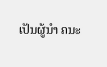ເປັນຜູ້ນຳ ຄນະ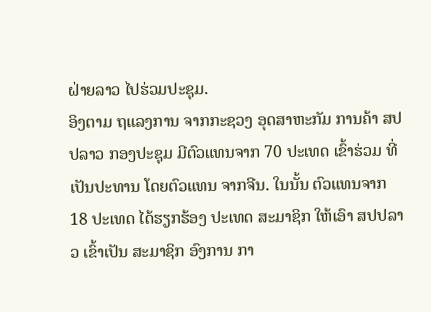ຝ່າຍລາວ ໄປຮ່ວມປະຊຸມ.
ອິງຕາມ ຖແລງການ ຈາກກະຊວງ ອຸດສາຫະກັມ ການຄ້າ ສປປລາວ ກອງປະຊຸມ ມີຕົວແທນຈາກ 70 ປະເທດ ເຂົ້າຮ່ວມ ທີ່ເປັນປະທານ ໂດຍຕົວແທນ ຈາກຈີນ. ໃນນັ້ນ ຕົວແທນຈາກ 18 ປະເທດ ໄດ້ຮຽກຮ້ອງ ປະເທດ ສະມາຊິກ ໃຫ້ເອົາ ສປປລາວ ເຂົ້າເປັນ ສະມາຊິກ ອົງການ ກາ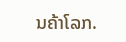ນຄ້າໂລກ.